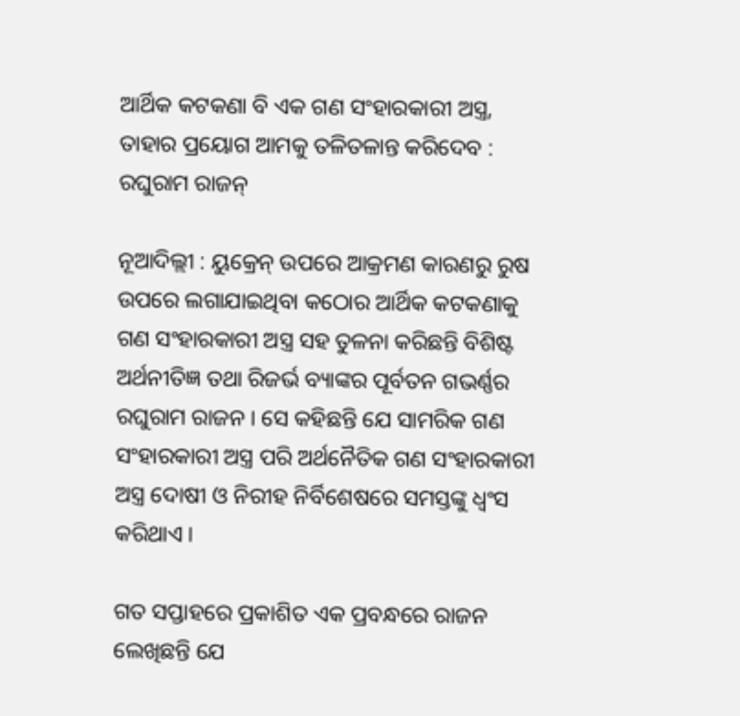ଆର୍ଥିକ କଟକଣା ବି ଏକ ଗଣ ସଂହାରକାରୀ ଅସ୍ତ୍ର, ତାହାର ପ୍ରୟୋଗ ଆମକୁ ତଳିତଳାନ୍ତ କରିଦେବ : ରଘୁରାମ ରାଜନ୍

ନୂଆଦିଲ୍ଲୀ : ୟୁକ୍ରେନ୍ ଉପରେ ଆକ୍ରମଣ କାରଣରୁ ରୁଷ ଉପରେ ଲଗାଯାଇଥିବା କଠୋର ଆର୍ଥିକ କଟକଣାକୁ ଗଣ ସଂହାରକାରୀ ଅସ୍ତ୍ର ସହ ତୁଳନା କରିଛନ୍ତି ବିଶିଷ୍ଟ ଅର୍ଥନୀତିଜ୍ଞ ତଥା ରିଜର୍ଭ ବ୍ୟାଙ୍କର ପୂର୍ବତନ ଗଭର୍ଣ୍ଣର ରଘୁରାମ ରାଜନ । ସେ କହିଛନ୍ତି ଯେ ସାମରିକ ଗଣ ସଂହାରକାରୀ ଅସ୍ତ୍ର ପରି ଅର୍ଥନୈତିକ ଗଣ ସଂହାରକାରୀ ଅସ୍ତ୍ର ଦୋଷୀ ଓ ନିରୀହ ନିର୍ବିଶେଷରେ ସମସ୍ତଙ୍କୁ ଧ୍ବଂସ କରିଥାଏ ।

ଗତ ସପ୍ତାହରେ ପ୍ରକାଶିତ ଏକ ପ୍ରବନ୍ଧରେ ରାଜନ ଲେଖିଛନ୍ତି ଯେ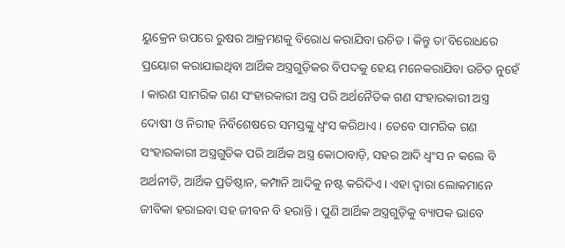ୟୁକ୍ରେନ ଉପରେ ରୁଷର ଆକ୍ରମଣକୁ ବିରୋଧ କରାଯିବା ଉଚିତ । କିନ୍ତୁ ତା’ବିରୋଧରେ ପ୍ରୟୋଗ କରାଯାଇଥିବା ଆର୍ଥିକ ଅସ୍ତ୍ରଗୁଡ଼ିକର ବିପଦକୁ ହେୟ ମନେକରାଯିବା ଉଚିତ ନୁହେଁ । କାରଣ ସାମରିକ ଗଣ ସଂହାରକାରୀ ଅସ୍ତ୍ର ପରି ଅର୍ଥନୈତିକ ଗଣ ସଂହାରକାରୀ ଅସ୍ତ୍ର ଦୋଷୀ ଓ ନିରୀହ ନିର୍ବିଶେଷରେ ସମସ୍ତଙ୍କୁ ଧ୍ବଂସ କରିଥାଏ । ତେବେ ସାମରିକ ଗଣ ସଂହାରକାରୀ ଅସ୍ତ୍ରଗୁଡିକ ପରି ଆର୍ଥିକ ଅସ୍ତ୍ର କୋଠାବାଡ଼ି, ସହର ଆଦି ଧ୍ବଂସ ନ କଲେ ବି ଅର୍ଥନୀତି, ଆର୍ଥିକ ପ୍ରତିଷ୍ଠାନ, କମ୍ପାନି ଆଦିକୁ ନଷ୍ଟ କରିଦିଏ । ଏହା ଦ୍ବାରା ଲୋକମାନେ ଜୀବିକା ହରାଇବା ସହ ଜୀବନ ବି ହରାନ୍ତି । ପୁଣି ଆର୍ଥିକ ଅସ୍ତ୍ରଗୁଡ଼ିକୁ ବ୍ୟାପକ ଭାବେ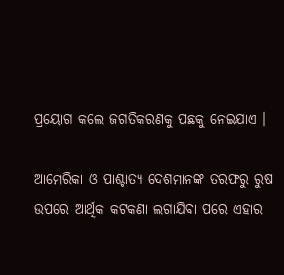ପ୍ରୟୋଗ କଲେ ଜଗତିକରଣକୁ ପଛକୁ ନେଇଯାଏ ।

ଆମେରିକା ଓ ପାଶ୍ଚାତ୍ୟ ଦେଶମାନଙ୍କ ତରଫରୁ ରୁଷ ଉପରେ ଆର୍ଥିକ କଟକଣା ଲଗାଯିବା ପରେ ଏହାର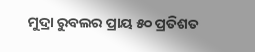ମୁଦ୍ରା ରୁବଲର ପ୍ରାୟ ୫୦ ପ୍ରତିଶତ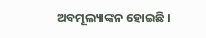ଅବମୂଲ୍ୟାଙ୍କନ ହୋଇଛି ।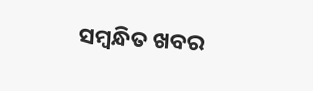ସମ୍ବନ୍ଧିତ ଖବର